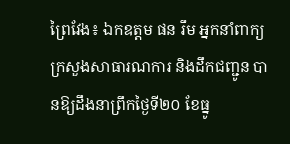ព្រៃវែង៖ ឯកឧត្តម ផន រឹម អ្នកនាំពាក្យ ក្រសួងសាធារណការ និងដឹកជញ្ជូន បានឱ្យដឹងនាព្រឹកថ្ងៃទី២០ ខែធ្នូ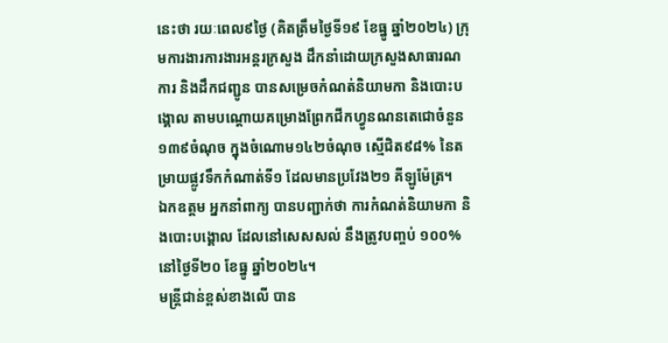នេះថា រយៈពេល៩ថ្ងៃ (គិតត្រឹមថ្ងៃទី១៩ ខែធ្នូ ឆ្នាំ២០២៤) ក្រុមការងារការងារអន្តរក្រសួង ដឹកនាំដោយក្រសួងសាធារណការ និងដឹកជញ្ជូន បានសម្រេចកំណត់និយាមកា និងបោះបង្គោល តាមបណ្តោយគម្រោងព្រែកជីកហ្វូនណនតេជោចំនួន ១៣៩ចំណុច ក្នុងចំណោម១៤២ចំណុច ស្មើជិត៩៨% នៃតម្រាយផ្លូវទឹកកំណាត់ទី១ ដែលមានប្រវែង២១ គីឡូម៉ែត្រ។
ឯកឧត្តម អ្នកនាំពាក្យ បានបញ្ជាក់ថា ការកំណត់និយាមកា និងបោះបង្គោល ដែលនៅសេសសល់ នឹងត្រូវបញ្ចប់ ១០០% នៅថ្ងៃទី២០ ខែធ្នូ ឆ្នាំ២០២៤។
មន្ត្រីជាន់ខ្ពស់ខាងលើ បាន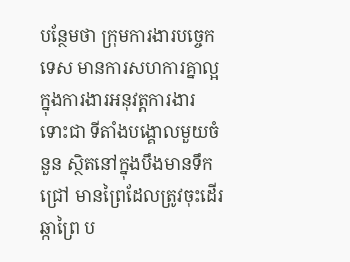បន្ថែមថា ក្រុមការងារបច្ចេកទេស មានការសហការគ្នាល្អក្នុងការងារអនុវត្តការងារ ទោះជា ទីតាំងបង្គោលមួយចំនួន ស្ថិតនៅក្នុងបឹងមានទឹកជ្រៅ មានព្រៃដែលត្រូវចុះដើរឆ្កាព្រៃ ប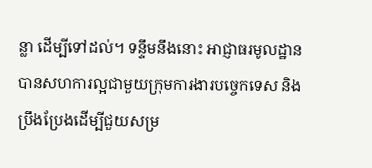ន្លា ដើម្បីទៅដល់។ ទន្ទឹមនឹងនោះ អាជ្ញាធរមូលដ្ឋាន បានសហការល្អជាមួយក្រុមការងារបច្ចេកទេស និងប្រឹងប្រែងដើម្បីជួយសម្រ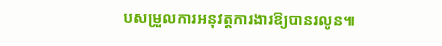បសម្រួលការអនុវត្តការងារឱ្យបានរលូន៕